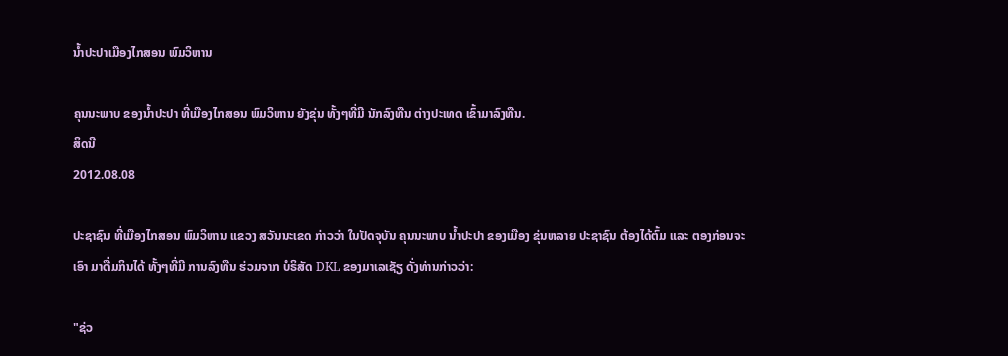ນ້ຳປະປາເມືອງໄກສອນ ພົມວິຫານ

ຄຸນນະພາບ ຂອງນ້ຳປະປາ ທີ່ເມືອງໄກສອນ ພົມວິຫານ ຍັງຂຸ່ນ ທັ້ງໆທີ່ມີ ນັກລົງທືນ ຕ່າງປະເທດ ເຂົ້າມາລົງທືນ.
ສິດນີ
2012.08.08

ປະຊາຊົນ ທີ່ເມືອງໄກສອນ ພົມວິຫານ ແຂວງ ສວັນນະເຂດ ກ່າວວ່າ ໃນປັດຈຸບັນ ຄຸນນະພາບ ນ້ຳປະປາ ຂອງເມືອງ ຂຸ່ນຫລາຍ ປະຊາຊົນ ຕ້ອງໄດ້ຕົ້ມ ແລະ ຕອງກ່ອນຈະເອົາ ມາດື່ມກິນໄດ້ ທັ້ງໆທີ່ມີ ການລົງທືນ ຮ່ວມຈາກ ບໍຣິສັດ DKL ຂອງມາເລເຊັຽ ດັ່ງທ່ານກ່າວວ່າ:

"ຊ່ວ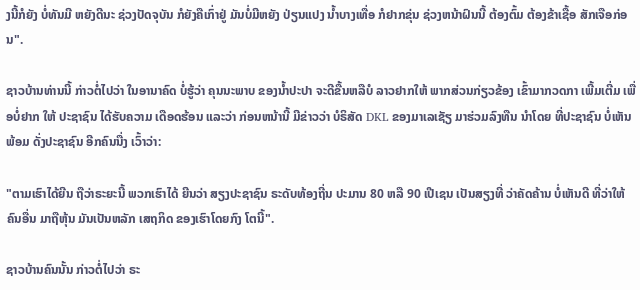ງນີ້ກໍຍັງ ບໍ່ທັນມີ ຫຍັງດີນະ ຊ່ວງປັດຈຸບັນ ກໍຍັງຄືເກົ່າຢູ່ ມັນບໍ່ມີຫຍັງ ປ່ຽນແປງ ນ້ຳບາງເທື່ອ ກໍຢາກຂຸ່ນ ຊ່ວງຫນ້າຝົນນີ້ ຕ້ອງຕົ້ມ ຕ້ອງຂ້າເຊື້ອ ສັກເຈືອກ່ອນ".

ຊາວບ້ານທ່ານນີ້ ກ່າວຕໍ່ໄປວ່າ ໃນອານາຄົດ ບໍ່ຮູ້ວ່າ ຄຸນນະພາບ ຂອງນ້ຳປະປາ ຈະດີຂື້ນຫລືບໍ ລາວຢາກໃຫ້ ພາກສ່ວນກ່ຽວຂ້ອງ ເຂົ້າມາກວດກາ ເພີ້ມເຕີ່ມ ເພື່ອບໍ່ຢາກ ໃຫ້ ປະຊາຊົນ ໄດ້ຮັບຄວາມ ເດືອດຮ້ອນ ແລະວ່າ ກ່ອນຫນ້ານີ້ ມີຂ່າວວ່າ ບໍຣິສັດ DKL ຂອງມາເລເຊັຽ ມາຮ່ວມລົງທືນ ນຳໂດຍ ທີ່ປະຊາຊົນ ບໍ່ເຫັນພ້ອມ ດັ່ງປະຊາຊົນ ອີກຄົນນື່ງ ເວົ້າວ່າ:

"ຕາມເຮົາໄດ້ຍີນ ຖືວ່າຣະຍະນີ້ ພວກເຮົາໄດ້ ຍີນວ່າ ສຽງປະຊາຊົນ ຣະດັບທ້ອງຖີ່ນ ປະມານ 80 ຫລື 90 ເປີເຊນ ເປັນສຽງທີ່ ວ່າຄັດຄ້ານ ບໍ່ເຫັນດີ ທີ່ວ່າໃຫ້ຄົນອື່ນ ມາຖືຫຸ້ນ ມັນເປັນຫລັກ ເສຖກິດ ຂອງເຮົາໂດຍກົງ ໂຕນີ້".

ຊາວບ້ານຄົນນັ້ນ ກ່າວຕໍ່ໄປວ່າ ຣະ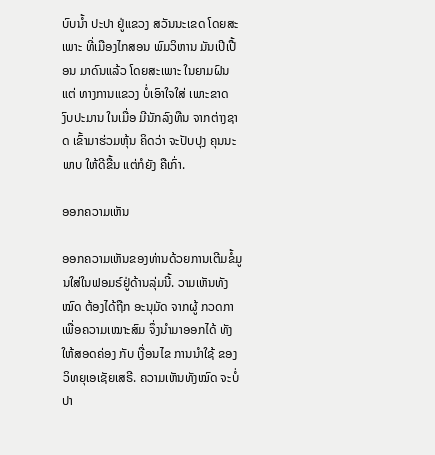ບົບນ້ຳ ປະປາ ຢູ່ແຂວງ ສວັນນະເຂດ ໂດຍສະເພາະ ທີ່ເມືອງໄກສອນ ພົມວິຫານ ມັນເປີເປື້ອນ ມາດົນແລ້ວ ໂດຍສະເພາະ ໃນຍາມຝົນ ແຕ່ ທາງການແຂວງ ບໍ່ເອົາໃຈໃສ່ ເພາະຂາດ ງົບປະມານ ໃນເມື່ອ ມີນັກລົງທືນ ຈາກຕ່າງຊາດ ເຂົ້າມາຮ່ວມຫຸ້ນ ຄິດວ່າ ຈະປັບປຸງ ຄຸນນະພາບ ໃຫ້ດີຂື້ນ ແຕ່ກໍຍັງ ຄືເກົ່າ.

ອອກຄວາມເຫັນ

ອອກຄວາມເຫັນຂອງທ່ານດ້ວຍການເຕີມຂໍ້ມູນໃສ່ໃນຟອມຣ໌ຢູ່ດ້ານລຸ່ມນີ້. ວາມເຫັນທັງໝົດ ຕ້ອງໄດ້ຖືກ ອະນຸມັດ ຈາກຜູ້ ກວດກາ ເພື່ອຄວາມເໝາະສົມ ຈຶ່ງນໍາມາອອກໄດ້ ທັງໃຫ້ສອດຄ່ອງ ກັບ ເງື່ອນໄຂ ການນຳໃຊ້ ຂອງ ວິທຍຸເອເຊັຍເສຣີ. ຄວາມເຫັນທັງໝົດ ຈະບໍ່ປາ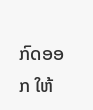ກົດອອກ ໃຫ້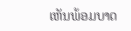ເຫັນພ້ອມບາດ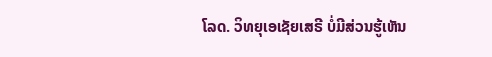ໂລດ. ວິທຍຸເອເຊັຍເສຣີ ບໍ່ມີສ່ວນຮູ້ເຫັນ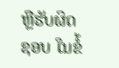ຫຼືຮັບຜິດຊອບ ໃນຂໍ້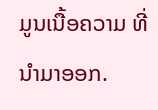ມູນເນື້ອຄວາມ ທີ່ນໍາມາອອກ.